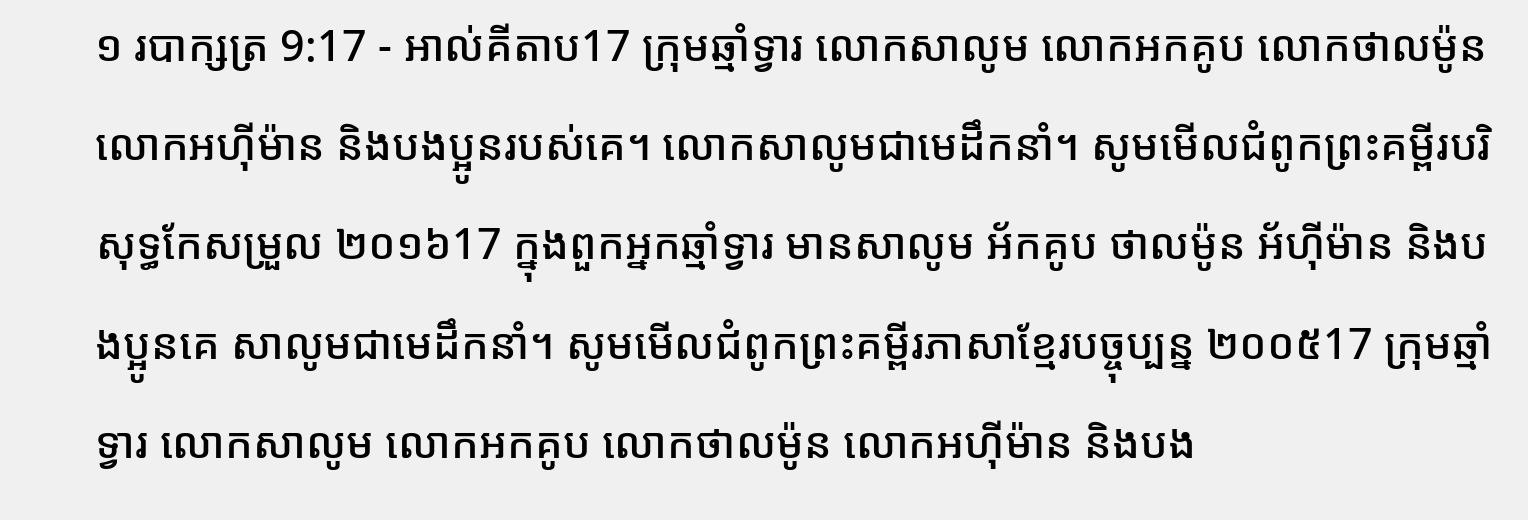១ របាក្សត្រ 9:17 - អាល់គីតាប17 ក្រុមឆ្មាំទ្វារ លោកសាលូម លោកអកគូប លោកថាលម៉ូន លោកអហ៊ីម៉ាន និងបងប្អូនរបស់គេ។ លោកសាលូមជាមេដឹកនាំ។ សូមមើលជំពូកព្រះគម្ពីរបរិសុទ្ធកែសម្រួល ២០១៦17 ក្នុងពួកអ្នកឆ្មាំទ្វារ មានសាលូម អ័កគូប ថាលម៉ូន អ័ហ៊ីម៉ាន និងបងប្អូនគេ សាលូមជាមេដឹកនាំ។ សូមមើលជំពូកព្រះគម្ពីរភាសាខ្មែរបច្ចុប្បន្ន ២០០៥17 ក្រុមឆ្មាំទ្វារ លោកសាលូម លោកអកគូប លោកថាលម៉ូន លោកអហ៊ីម៉ាន និងបង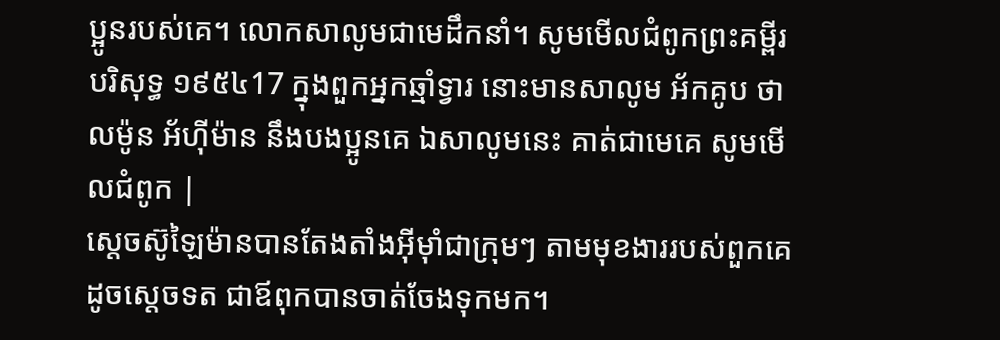ប្អូនរបស់គេ។ លោកសាលូមជាមេដឹកនាំ។ សូមមើលជំពូកព្រះគម្ពីរបរិសុទ្ធ ១៩៥៤17 ក្នុងពួកអ្នកឆ្មាំទ្វារ នោះមានសាលូម អ័កគូប ថាលម៉ូន អ័ហ៊ីម៉ាន នឹងបងប្អូនគេ ឯសាលូមនេះ គាត់ជាមេគេ សូមមើលជំពូក |
ស្តេចស៊ូឡៃម៉ានបានតែងតាំងអ៊ីមុាំជាក្រុមៗ តាមមុខងាររបស់ពួកគេ ដូចស្តេចទត ជាឪពុកបានចាត់ចែងទុកមក។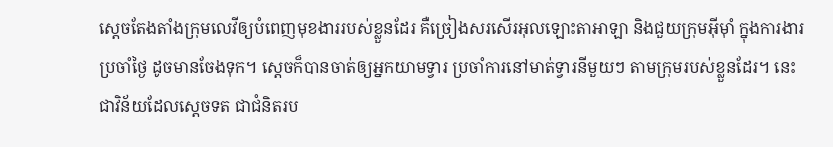ស្តេចតែងតាំងក្រុមលេវីឲ្យបំពេញមុខងាររបស់ខ្លួនដែរ គឺច្រៀងសរសើរអុលឡោះតាអាឡា និងជួយក្រុមអ៊ីមុាំ ក្នុងការងារប្រចាំថ្ងៃ ដូចមានចែងទុក។ ស្តេចក៏បានចាត់ឲ្យអ្នកយាមទ្វារ ប្រចាំការនៅមាត់ទ្វារនីមួយៗ តាមក្រុមរបស់ខ្លួនដែរ។ នេះជាវិន័យដែលស្តេចទត ជាជំនិតរប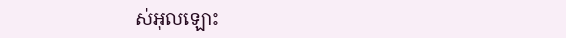ស់អុលឡោះ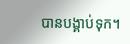បានបង្គាប់ទុក។